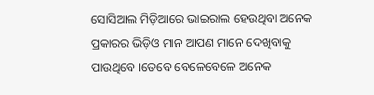ସୋସିଆଲ ମିଡ଼ିଆରେ ଭାଇରାଲ ହେଉଥିବା ଅନେକ ପ୍ରକାରର ଭିଡ଼ିଓ ମାନ ଆପଣ ମାନେ ଦେଖିବାକୁ ପାଉଥିବେ ।ତେବେ ବେଳେବେଳେ ଅନେକ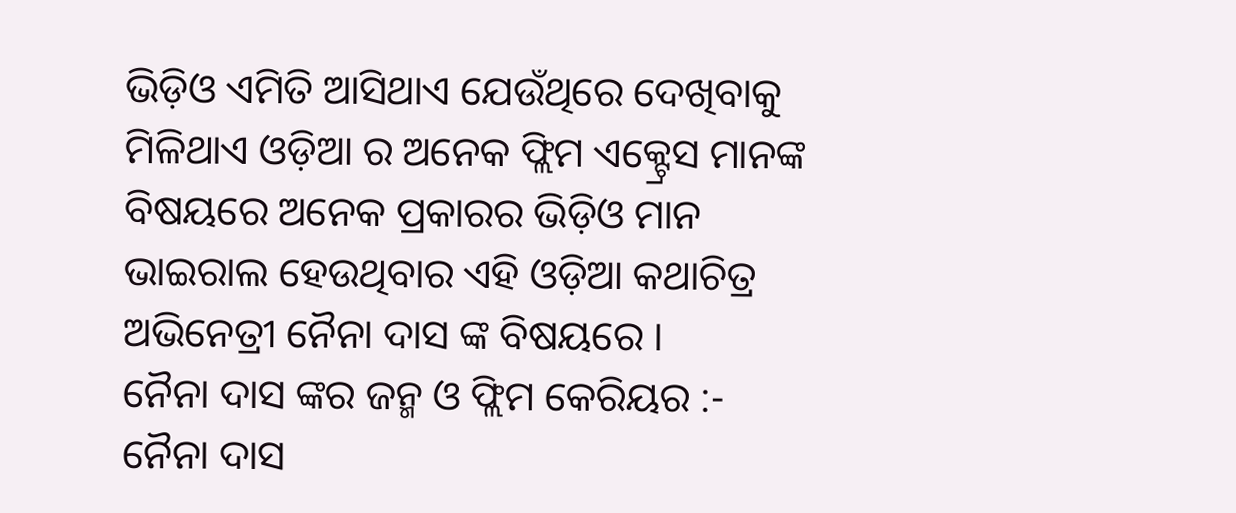ଭିଡ଼ିଓ ଏମିତି ଆସିଥାଏ ଯେଉଁଥିରେ ଦେଖିବାକୁ ମିଳିଥାଏ ଓଡ଼ିଆ ର ଅନେକ ଫ୍ଲିମ ଏକ୍ଟ୍ରେସ ମାନଙ୍କ ବିଷୟରେ ଅନେକ ପ୍ରକାରର ଭିଡ଼ିଓ ମାନ ଭାଇରାଲ ହେଉଥିବାର ଏହି ଓଡ଼ିଆ କଥାଚିତ୍ର ଅଭିନେତ୍ରୀ ନୈନା ଦାସ ଙ୍କ ବିଷୟରେ ।
ନୈନା ଦାସ ଙ୍କର ଜନ୍ମ ଓ ଫ୍ଲିମ କେରିୟର :-
ନୈନା ଦାସ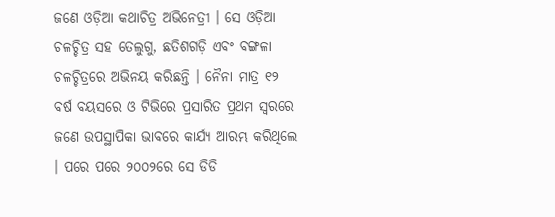ଜଣେ ଓଡ଼ିଆ କଥାଚିତ୍ର ଅଭିନେତ୍ରୀ । ସେ ଓଡ଼ିଆ ଚଳଚ୍ଚିତ୍ର ସହ ତେଲୁଗୁ, ଛତିଶଗଡ଼ି ଏବଂ ବଙ୍ଗଳା ଚଳଚ୍ଚିତ୍ରରେ ଅଭିନୟ କରିଛନ୍ତି । ନୈନା ମାତ୍ର ୧୨ ବର୍ଷ ବୟସରେ ଓ ଟିଭିରେ ପ୍ରସାରିତ ପ୍ରଥମ ସ୍ୱରରେ ଜଣେ ଉପସ୍ଥାପିକା ଭାବରେ କାର୍ଯ୍ୟ ଆରମ୍ଭ କରିଥିଲେ । ପରେ ପରେ ୨୦୦୨ରେ ସେ ଡିଡି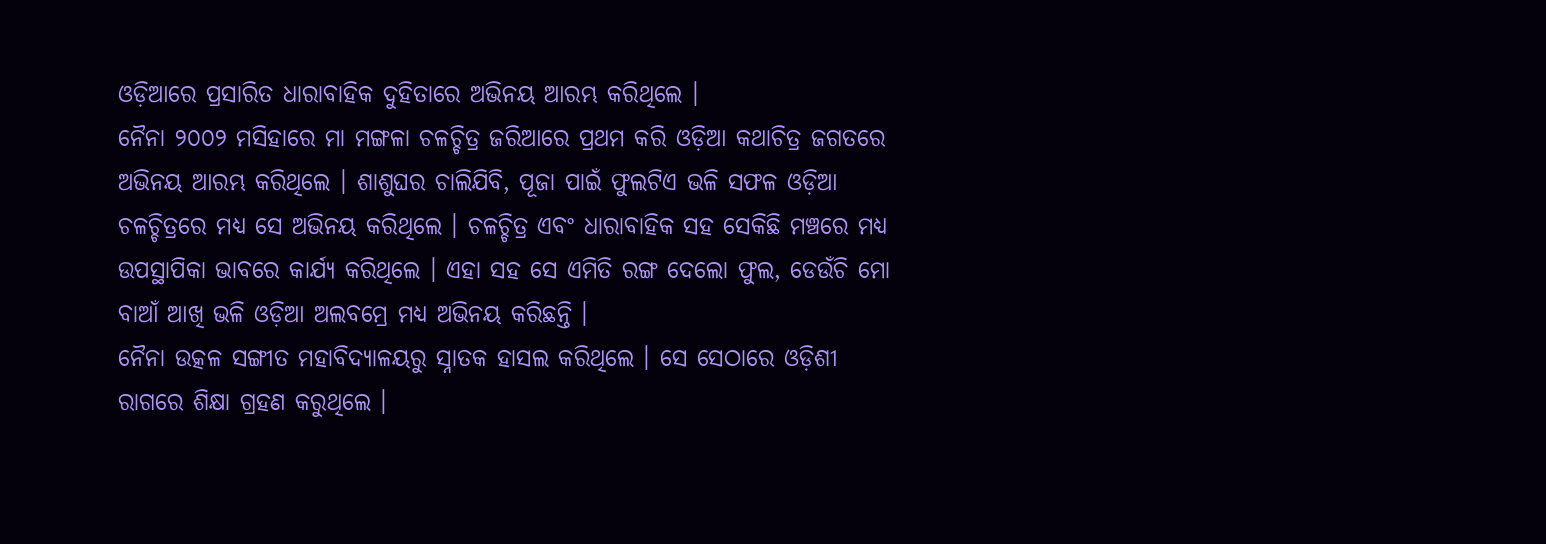ଓଡ଼ିଆରେ ପ୍ରସାରିତ ଧାରାବାହିକ ଦୁହିତାରେ ଅଭିନୟ ଆରମ୍ଭ କରିଥିଲେ ।
ନୈନା ୨୦୦୨ ମସିହାରେ ମା ମଙ୍ଗଳା ଚଳଚ୍ଚିତ୍ର ଜରିଆରେ ପ୍ରଥମ କରି ଓଡ଼ିଆ କଥାଚିତ୍ର ଜଗତରେ ଅଭିନୟ ଆରମ୍ଭ କରିଥିଲେ । ଶାଶୁଘର ଚାଲିଯିବି, ପୂଜା ପାଇଁ ଫୁଲଟିଏ ଭଳି ସଫଳ ଓଡ଼ିଆ ଚଳଚ୍ଚିତ୍ରରେ ମଧ୍ୟ ସେ ଅଭିନୟ କରିଥିଲେ । ଚଳଚ୍ଚିତ୍ର ଏବଂ ଧାରାବାହିକ ସହ ସେକିଛି ମଞ୍ଚରେ ମଧ୍ୟ ଉପସ୍ଥାପିକା ଭାବରେ କାର୍ଯ୍ୟ କରିଥିଲେ । ଏହା ସହ ସେ ଏମିତି ରଙ୍ଗ ଦେଲୋ ଫୁଲ, ଡେଉଁଚି ମୋ ବାଆଁ ଆଖି ଭଳି ଓଡ଼ିଆ ଅଲବମ୍ରେ ମଧ୍ୟ ଅଭିନୟ କରିଛନ୍ତି ।
ନୈନା ଉତ୍କଳ ସଙ୍ଗୀତ ମହାବିଦ୍ୟାଳୟରୁ ସ୍ନାତକ ହାସଲ କରିଥିଲେ । ସେ ସେଠାରେ ଓଡ଼ିଶୀ ରାଗରେ ଶିକ୍ଷା ଗ୍ରହଣ କରୁଥିଲେ ।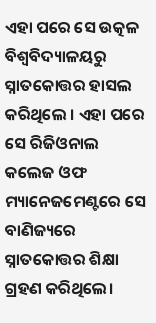ଏହା ପରେ ସେ ଉତ୍କଳ ବିଶ୍ୱବିଦ୍ୟାଳୟରୁ ସ୍ନାତକୋତ୍ତର ହାସଲ କରିଥିଲେ । ଏହା ପରେ ସେ ରିଜିଓନାଲ କଲେଜ ଓଫ ମ୍ୟାନେଜମେଣ୍ଟରେ ସେ ବାଣିଜ୍ୟରେ ସ୍ନାତକୋତ୍ତର ଶିକ୍ଷା ଗ୍ରହଣ କରିଥିଲେ।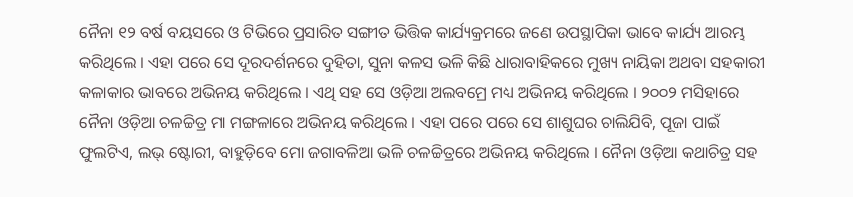ନୈନା ୧୨ ବର୍ଷ ବୟସରେ ଓ ଟିଭିରେ ପ୍ରସାରିତ ସଙ୍ଗୀତ ଭିତ୍ତିକ କାର୍ଯ୍ୟକ୍ରମରେ ଜଣେ ଉପସ୍ଥାପିକା ଭାବେ କାର୍ଯ୍ୟ ଆରମ୍ଭ କରିଥିଲେ । ଏହା ପରେ ସେ ଦୂରଦର୍ଶନରେ ଦୁହିତା, ସୁନା କଳସ ଭଳି କିଛି ଧାରାବାହିକରେ ମୁଖ୍ୟ ନାୟିକା ଅଥବା ସହକାରୀ କଳାକାର ଭାବରେ ଅଭିନୟ କରିଥିଲେ । ଏଥି ସହ ସେ ଓଡ଼ିଆ ଅଲବମ୍ରେ ମଧ୍ୟ ଅଭିନୟ କରିଥିଲେ । ୨୦୦୨ ମସିହାରେ ନୈନା ଓଡ଼ିଆ ଚଳଚ୍ଚିତ୍ର ମା ମଙ୍ଗଳାରେ ଅଭିନୟ କରିଥିଲେ । ଏହା ପରେ ପରେ ସେ ଶାଶୁଘର ଚାଲିଯିବି, ପୂଜା ପାଇଁ ଫୁଲଟିଏ, ଲଭ୍ ଷ୍ଟୋରୀ, ବାହୁଡ଼ିବେ ମୋ ଜଗାବଳିଆ ଭଳି ଚଳଚ୍ଚିତ୍ରରେ ଅଭିନୟ କରିଥିଲେ । ନୈନା ଓଡ଼ିଆ କଥାଚିତ୍ର ସହ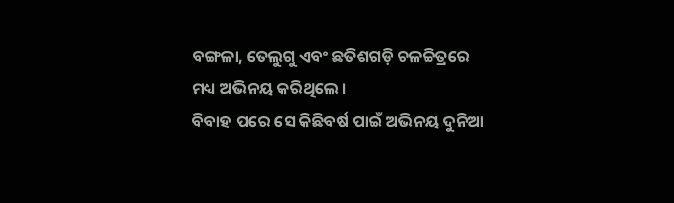ବଙ୍ଗଳା, ତେଲୁଗୁ ଏବଂ ଛତିଶଗଡ଼ି ଚଳଚ୍ଚିତ୍ରରେ ମଧ୍ୟ ଅଭିନୟ କରିଥିଲେ ।
ବିବାହ ପରେ ସେ କିଛିବର୍ଷ ପାଇଁ ଅଭିନୟ ଦୁନିଆ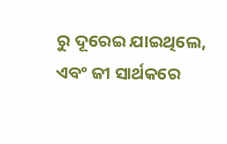ରୁ ଦୂରେଇ ଯାଇଥିଲେ, ଏବଂ ଜୀ ସାର୍ଥକରେ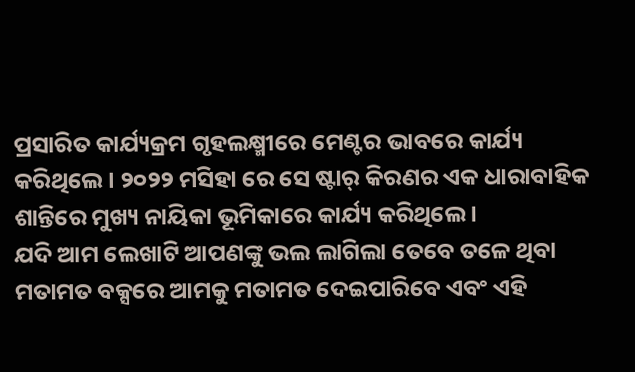ପ୍ରସାରିତ କାର୍ଯ୍ୟକ୍ରମ ଗୃହଲକ୍ଷ୍ମୀରେ ମେଣ୍ଟର ଭାବରେ କାର୍ଯ୍ୟ କରିଥିଲେ । ୨୦୨୨ ମସିହା ରେ ସେ ଷ୍ଟାର୍ କିରଣର ଏକ ଧାରାବାହିକ ଶାନ୍ତିରେ ମୁଖ୍ୟ ନାୟିକା ଭୂମିକାରେ କାର୍ଯ୍ୟ କରିଥିଲେ ।
ଯଦି ଆମ ଲେଖାଟି ଆପଣଙ୍କୁ ଭଲ ଲାଗିଲା ତେବେ ତଳେ ଥିବା ମତାମତ ବକ୍ସରେ ଆମକୁ ମତାମତ ଦେଇପାରିବେ ଏବଂ ଏହି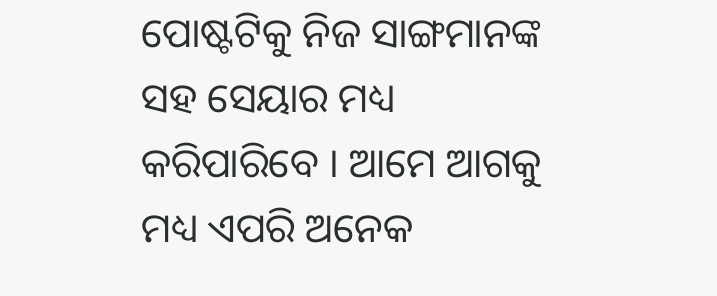ପୋଷ୍ଟଟିକୁ ନିଜ ସାଙ୍ଗମାନଙ୍କ ସହ ସେୟାର ମଧ୍ୟ କରିପାରିବେ । ଆମେ ଆଗକୁ ମଧ୍ୟ ଏପରି ଅନେକ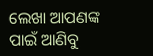ଲେଖା ଆପଣଙ୍କ ପାଇଁ ଆଣିବୁ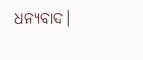ଧନ୍ୟବାଦ।